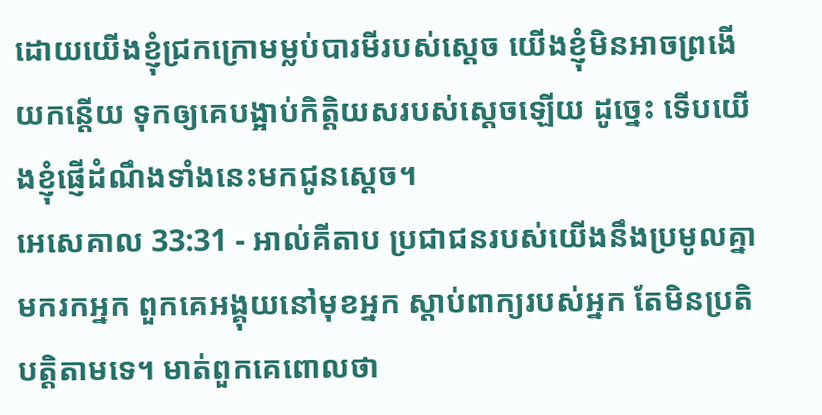ដោយយើងខ្ញុំជ្រកក្រោមម្លប់បារមីរបស់ស្តេច យើងខ្ញុំមិនអាចព្រងើយកន្តើយ ទុកឲ្យគេបង្អាប់កិត្តិយសរបស់ស្តេចឡើយ ដូច្នេះ ទើបយើងខ្ញុំផ្ញើដំណឹងទាំងនេះមកជូនស្តេច។
អេសេគាល 33:31 - អាល់គីតាប ប្រជាជនរបស់យើងនឹងប្រមូលគ្នាមករកអ្នក ពួកគេអង្គុយនៅមុខអ្នក ស្ដាប់ពាក្យរបស់អ្នក តែមិនប្រតិបត្តិតាមទេ។ មាត់ពួកគេពោលថា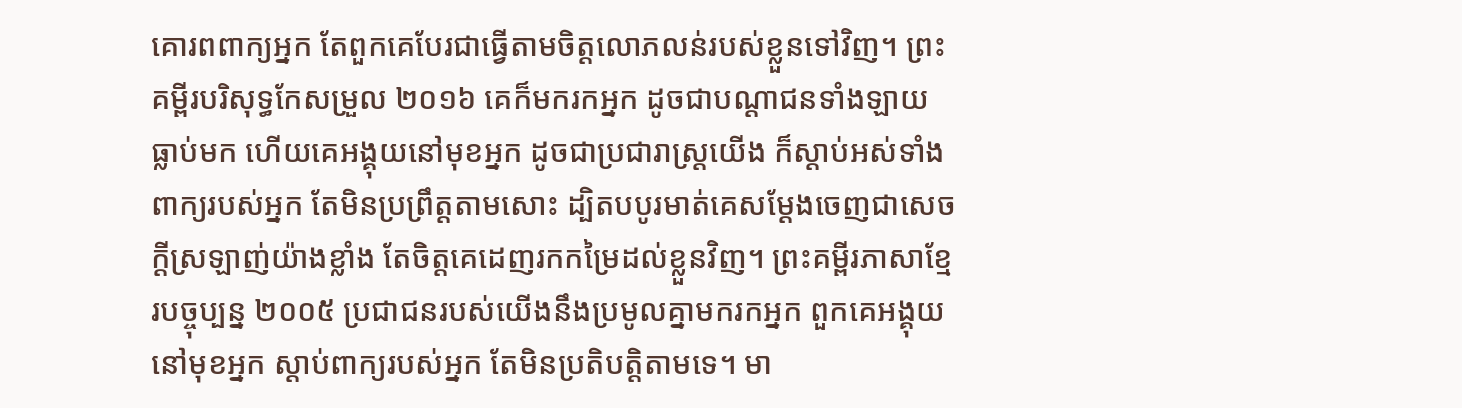គោរពពាក្យអ្នក តែពួកគេបែរជាធ្វើតាមចិត្តលោភលន់របស់ខ្លួនទៅវិញ។ ព្រះគម្ពីរបរិសុទ្ធកែសម្រួល ២០១៦ គេក៏មករកអ្នក ដូចជាបណ្ដាជនទាំងឡាយធ្លាប់មក ហើយគេអង្គុយនៅមុខអ្នក ដូចជាប្រជារាស្ត្រយើង ក៏ស្តាប់អស់ទាំងពាក្យរបស់អ្នក តែមិនប្រព្រឹត្តតាមសោះ ដ្បិតបបូរមាត់គេសម្ដែងចេញជាសេចក្ដីស្រឡាញ់យ៉ាងខ្លាំង តែចិត្តគេដេញរកកម្រៃដល់ខ្លួនវិញ។ ព្រះគម្ពីរភាសាខ្មែរបច្ចុប្បន្ន ២០០៥ ប្រជាជនរបស់យើងនឹងប្រមូលគ្នាមករកអ្នក ពួកគេអង្គុយនៅមុខអ្នក ស្ដាប់ពាក្យរបស់អ្នក តែមិនប្រតិបត្តិតាមទេ។ មា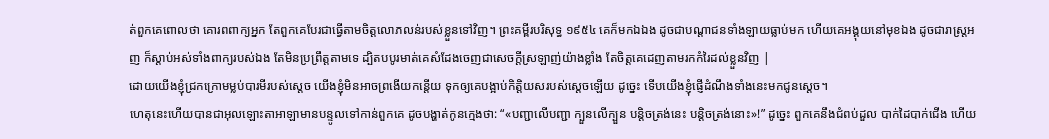ត់ពួកគេពោលថា គោរពពាក្យអ្នក តែពួកគេបែរជាធ្វើតាមចិត្តលោភលន់របស់ខ្លួនទៅវិញ។ ព្រះគម្ពីរបរិសុទ្ធ ១៩៥៤ គេក៏មកឯឯង ដូចជាបណ្តាជនទាំងឡាយធ្លាប់មក ហើយគេអង្គុយនៅមុខឯង ដូចជារាស្ត្រអញ ក៏ស្តាប់អស់ទាំងពាក្យរបស់ឯង តែមិនប្រព្រឹត្តតាមទេ ដ្បិតបបូរមាត់គេសំដែងចេញជាសេចក្ដីស្រឡាញ់យ៉ាងខ្លាំង តែចិត្តគេដេញតាមរកកំរៃដល់ខ្លួនវិញ |
ដោយយើងខ្ញុំជ្រកក្រោមម្លប់បារមីរបស់ស្តេច យើងខ្ញុំមិនអាចព្រងើយកន្តើយ ទុកឲ្យគេបង្អាប់កិត្តិយសរបស់ស្តេចឡើយ ដូច្នេះ ទើបយើងខ្ញុំផ្ញើដំណឹងទាំងនេះមកជូនស្តេច។
ហេតុនេះហើយបានជាអុលឡោះតាអាឡាមានបន្ទូលទៅកាន់ពួកគេ ដូចបង្ហាត់កូនក្មេងថា: “«បញ្ជាលើបញ្ជា ក្បួនលើក្បួន បន្តិចត្រង់នេះ បន្តិចត្រង់នោះ»!” ដូច្នេះ ពួកគេនឹងជំពប់ដួល បាក់ដៃបាក់ជើង ហើយ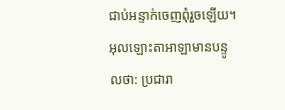ជាប់អន្ទាក់ចេញពុំរួចឡើយ។
អុលឡោះតាអាឡាមានបន្ទូលថា: ប្រជារា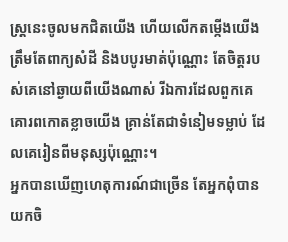ស្ត្រនេះចូលមកជិតយើង ហើយលើកតម្កើងយើងត្រឹមតែពាក្យសំដី និងបបូរមាត់ប៉ុណ្ណោះ តែចិត្តរបស់គេនៅឆ្ងាយពីយើងណាស់ រីឯការដែលពួកគេគោរពកោតខ្លាចយើង គ្រាន់តែជាទំនៀមទម្លាប់ ដែលគេរៀនពីមនុស្សប៉ុណ្ណោះ។
អ្នកបានឃើញហេតុការណ៍ជាច្រើន តែអ្នកពុំបានយកចិ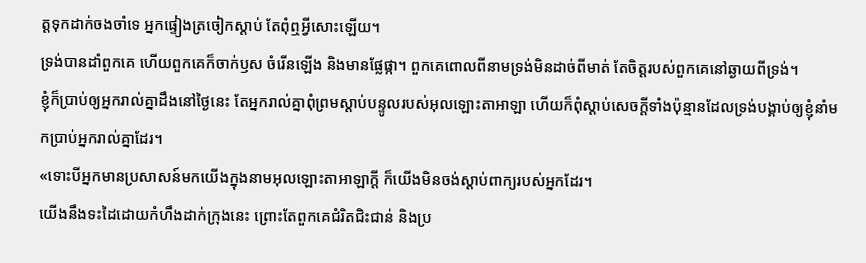ត្តទុកដាក់ចងចាំទេ អ្នកផ្ទៀងត្រចៀកស្ដាប់ តែពុំឮអ្វីសោះឡើយ។
ទ្រង់បានដាំពួកគេ ហើយពួកគេក៏ចាក់ឫស ចំរើនឡើង និងមានផ្លែផ្កា។ ពួកគេពោលពីនាមទ្រង់មិនដាច់ពីមាត់ តែចិត្តរបស់ពួកគេនៅឆ្ងាយពីទ្រង់។
ខ្ញុំក៏ប្រាប់ឲ្យអ្នករាល់គ្នាដឹងនៅថ្ងៃនេះ តែអ្នករាល់គ្នាពុំព្រមស្ដាប់បន្ទូលរបស់អុលឡោះតាអាឡា ហើយក៏ពុំស្ដាប់សេចក្ដីទាំងប៉ុន្មានដែលទ្រង់បង្គាប់ឲ្យខ្ញុំនាំមកប្រាប់អ្នករាល់គ្នាដែរ។
«ទោះបីអ្នកមានប្រសាសន៍មកយើងក្នុងនាមអុលឡោះតាអាឡាក្ដី ក៏យើងមិនចង់ស្ដាប់ពាក្យរបស់អ្នកដែរ។
យើងនឹងទះដៃដោយកំហឹងដាក់ក្រុងនេះ ព្រោះតែពួកគេជំរិតជិះជាន់ និងប្រ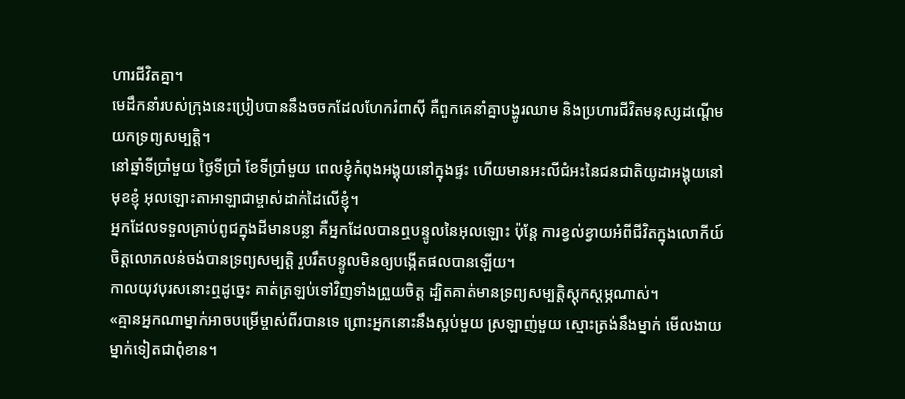ហារជីវិតគ្នា។
មេដឹកនាំរបស់ក្រុងនេះប្រៀបបាននឹងចចកដែលហែករំពាស៊ី គឺពួកគេនាំគ្នាបង្ហូរឈាម និងប្រហារជីវិតមនុស្សដណ្ដើមយកទ្រព្យសម្បត្តិ។
នៅឆ្នាំទីប្រាំមួយ ថ្ងៃទីប្រាំ ខែទីប្រាំមួយ ពេលខ្ញុំកំពុងអង្គុយនៅក្នុងផ្ទះ ហើយមានអះលីជំអះនៃជនជាតិយូដាអង្គុយនៅមុខខ្ញុំ អុលឡោះតាអាឡាជាម្ចាស់ដាក់ដៃលើខ្ញុំ។
អ្នកដែលទទួលគ្រាប់ពូជក្នុងដីមានបន្លា គឺអ្នកដែលបានឮបន្ទូលនៃអុលឡោះ ប៉ុន្ដែ ការខ្វល់ខ្វាយអំពីជីវិតក្នុងលោកីយ៍ ចិត្ដលោភលន់ចង់បានទ្រព្យសម្បត្តិ រួបរឹតបន្ទូលមិនឲ្យបង្កើតផលបានឡើយ។
កាលយុវបុរសនោះឮដូច្នេះ គាត់ត្រឡប់ទៅវិញទាំងព្រួយចិត្ដ ដ្បិតគាត់មានទ្រព្យសម្បត្តិស្ដុកស្ដម្ភណាស់។
«គ្មានអ្នកណាម្នាក់អាចបម្រើម្ចាស់ពីរបានទេ ព្រោះអ្នកនោះនឹងស្អប់មួយ ស្រឡាញ់មួយ ស្មោះត្រង់នឹងម្នាក់ មើលងាយម្នាក់ទៀតជាពុំខាន។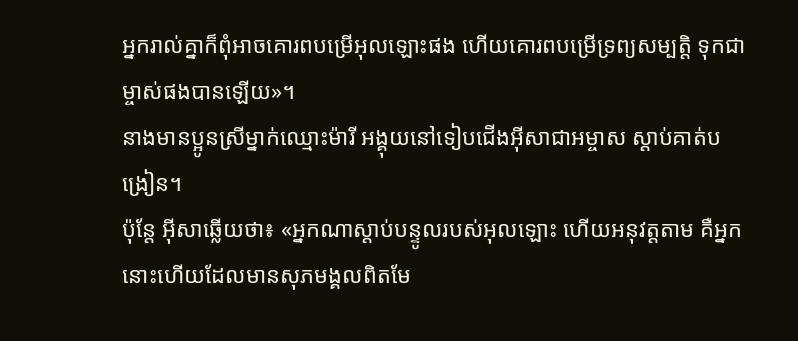អ្នករាល់គ្នាក៏ពុំអាចគោរពបម្រើអុលឡោះផង ហើយគោរពបម្រើទ្រព្យសម្បត្តិ ទុកជាម្ចាស់ផងបានឡើយ»។
នាងមានប្អូនស្រីម្នាក់ឈ្មោះម៉ារី អង្គុយនៅទៀបជើងអ៊ីសាជាអម្ចាស ស្ដាប់គាត់បង្រៀន។
ប៉ុន្តែ អ៊ីសាឆ្លើយថា៖ «អ្នកណាស្ដាប់បន្ទូលរបស់អុលឡោះ ហើយអនុវត្ដតាម គឺអ្នកនោះហើយដែលមានសុភមង្គលពិតមែ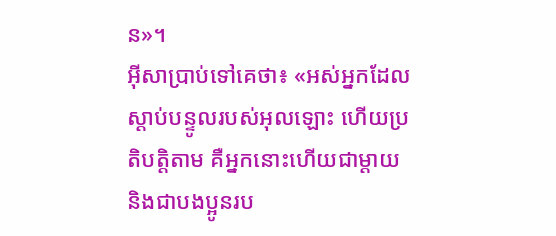ន»។
អ៊ីសាប្រាប់ទៅគេថា៖ «អស់អ្នកដែលស្ដាប់បន្ទូលរបស់អុលឡោះ ហើយប្រតិបត្ដិតាម គឺអ្នកនោះហើយជាម្ដាយ និងជាបងប្អូនរប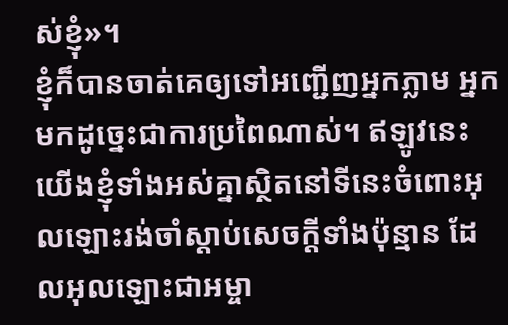ស់ខ្ញុំ»។
ខ្ញុំក៏បានចាត់គេឲ្យទៅអញ្ជើញអ្នកភ្លាម អ្នកមកដូច្នេះជាការប្រពៃណាស់។ ឥឡូវនេះ យើងខ្ញុំទាំងអស់គ្នាស្ថិតនៅទីនេះចំពោះអុលឡោះរង់ចាំស្ដាប់សេចក្ដីទាំងប៉ុន្មាន ដែលអុលឡោះជាអម្ចា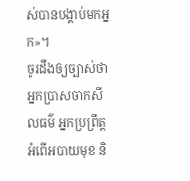ស់បានបង្គាប់មកអ្នក»។
ចូរដឹងឲ្យច្បាស់ថា អ្នកប្រាសចាកសីលធម៌ អ្នកប្រព្រឹត្ដអំពើអបាយមុខ និ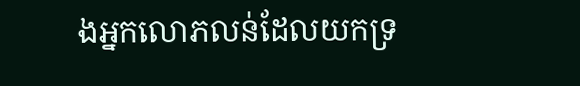ងអ្នកលោភលន់ដែលយកទ្រ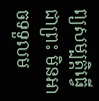ព្យសម្បត្តិធ្វើជាព្រះ មិនអាចទទួលម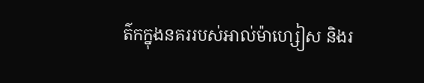ត៌កក្នុងនគររបស់អាល់ម៉ាហ្សៀស និងរ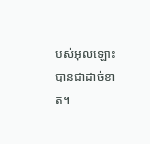បស់អុលឡោះបានជាដាច់ខាត។